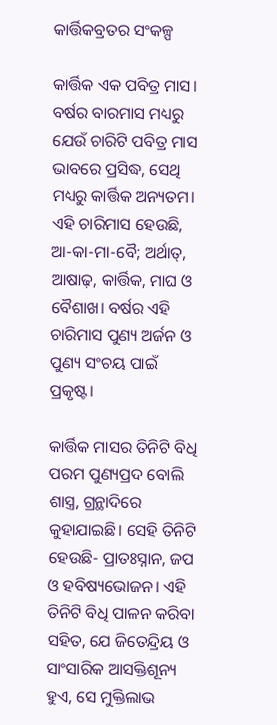କାର୍ତ୍ତିକବ୍ରତର ସଂକଳ୍ପ

କାର୍ତ୍ତିକ ଏକ ପବିତ୍ର ମାସ। ବର୍ଷର ବାରମାସ ମଧ୍ୟରୁ ଯେଉଁ ଚାରିଟି ପବିତ୍ର ମାସ ଭାବରେ ପ୍ରସିଦ୍ଧ, ସେଥି ମଧ୍ୟରୁ କାର୍ତ୍ତିକ ଅନ୍ୟତମ। ଏହି ଚାରିମାସ ହେଉଛି, ଆ-କା-ମା-ବୈ; ଅର୍ଥାତ୍‌, ଆଷାଢ଼, କାର୍ତ୍ତିକ, ମାଘ ଓ ବୈଶାଖ। ବର୍ଷର ଏହି ଚାରିମାସ ପୁଣ୍ୟ ଅର୍ଜନ ଓ ପୁଣ୍ୟ ସଂଚୟ ପାଇଁ ପ୍ରକୃଷ୍ଟ।

କାର୍ତ୍ତିକ ମାସର ତିନିଟି ବିଧି ପରମ ପୁଣ୍ୟପ୍ରଦ ବୋଲି ଶାସ୍ତ୍ର, ଗ୍ରନ୍ଥାଦିରେ କୁହାଯାଇଛି। ସେହି ତିନିଟି ହେଉଛି- ପ୍ରାତଃସ୍ନାନ, ଜପ ଓ ହବିଷ୍ୟଭୋଜନ। ଏହି ତିନିଟି ବିଧି ପାଳନ କରିବା ସହିତ, ଯେ ଜିତେନ୍ଦ୍ରିୟ ଓ ସାଂସାରିକ ଆସକ୍ତିଶୂନ୍ୟ ହୁଏ, ସେ ମୁକ୍ତିଲାଭ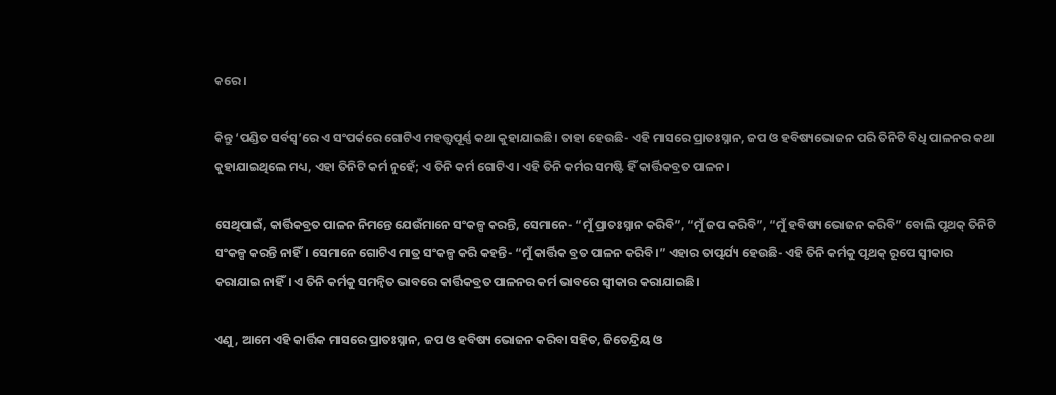କରେ।

କିନ୍ତୁ ‘ପଣ୍ଡିତ ସର୍ବସ୍ୱ’ରେ ଏ ସଂପର୍କରେ ଗୋଟିଏ ମହତ୍ତ୍ୱପୂର୍ଣ୍ଣ କଥା କୁହାଯାଇଛି। ତାହା ହେଉଛି- ଏହି ମାସରେ ପ୍ରାତଃସ୍ନାନ, ଜପ ଓ ହବିଷ୍ୟଭୋଜନ ପରି ତିନିଟି ବିଧି ପାଳନର କଥା କୁହାଯାଇଥିଲେ ମଧ୍ୟ, ଏହା ତିନିଟି କର୍ମ ନୁହେଁ; ଏ ତିନି କର୍ମ ଗୋଟିଏ। ଏହି ତିନି କର୍ମର ସମଷ୍ଟି ହିଁ କାର୍ତ୍ତିକବ୍ରତ ପାଳନ।

ସେଥିପାଇଁ, କାର୍ତ୍ତିକବ୍ରତ ପାଳନ ନିମନ୍ତେ ଯେଉଁମାନେ ସଂକଳ୍ପ କରନ୍ତି, ସେମାନେ- “ମୁଁ ପ୍ରାତଃସ୍ନାନ କରିବି”, “ମୁଁ ଜପ କରିବି”, “ମୁଁ ହବିଷ୍ୟ ଭୋଜନ କରିବି” ବୋଲି ପୃଥକ୍ ତିନିଟି ସଂକଳ୍ପ କରନ୍ତି ନାହିଁ। ସେମାନେ ଗୋଟିଏ ମାତ୍ର ସଂକଳ୍ପ କରି କହନ୍ତି- “ମୁଁ କାର୍ତ୍ତିକ ବ୍ରତ ପାଳନ କରିବି।” ଏହାର ତାତ୍ପର୍ଯ୍ୟ ହେଉଛି- ଏହି ତିନି କର୍ମକୁ ପୃଥକ୍ ରୂପେ ସ୍ୱୀକାର କରାଯାଇ ନାହିଁ। ଏ ତିନି କର୍ମକୁ ସମନ୍ୱିତ ଭାବରେ କାର୍ତ୍ତିକବ୍ରତ ପାଳନର କର୍ମ ଭାବରେ ସ୍ୱୀକାର କରାଯାଇଛି।

ଏଣୁ, ଆମେ ଏହି କାର୍ତ୍ତିକ ମାସରେ ପ୍ରାତଃସ୍ନାନ, ଜପ ଓ ହବିଷ୍ୟ ଭୋଜନ କରିବା ସହିତ, ଜିତେନ୍ଦ୍ରିୟ ଓ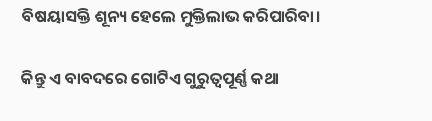ବିଷୟାସକ୍ତି ଶୂନ୍ୟ ହେଲେ ମୁକ୍ତିଲାଭ କରିପାରିବା।

କିନ୍ତୁ ଏ ବାବଦରେ ଗୋଟିଏ ଗୁରୁତ୍ୱପୂର୍ଣ୍ଣ କଥା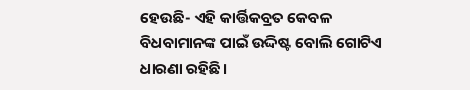ହେଉଛି- ଏହି କାର୍ତ୍ତିକବ୍ରତ କେବଳ ବିଧବାମାନଙ୍କ ପାଇଁ ଉଦ୍ଦିଷ୍ଟ ବୋଲି ଗୋଟିଏ ଧାରଣା ରହିଛି।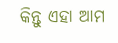କିନ୍ତୁ ଏହା ଆମ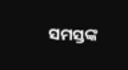ସମସ୍ତଙ୍କ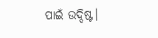ପାଇଁ ଉଦ୍ଦିଷ୍ଟ।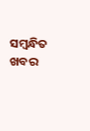ସମ୍ବନ୍ଧିତ ଖବର